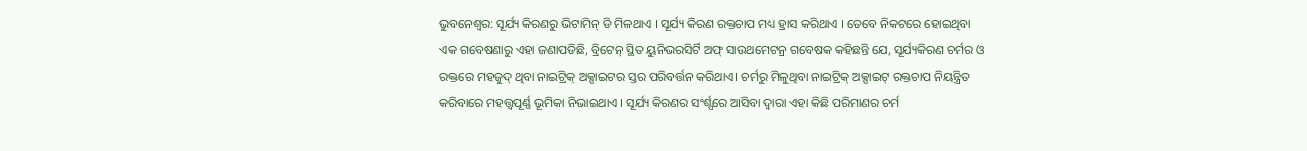ଭୁବନେଶ୍ୱର: ସୂର୍ଯ୍ୟ କିରଣରୁ ଭିଟାମିନ୍ ଡି ମିଳଥାଏ । ସୂର୍ଯ୍ୟ କିରଣ ରକ୍ତଚାପ ମଧ୍ୟ ହ୍ରାସ କରିଥାଏ । ତେବେ ନିକଟରେ ହୋଇଥିବା ଏକ ଗବେଷଣାରୁ ଏହା ଜଣାପଡିଛି, ବ୍ରିଟେନ୍ ସ୍ଥିତ ୟୁନିଭରସିର୍ଟି ଅଫ୍ ସାଉଥମେଟନ୍ର ଗବେଷକ କହିଛନ୍ତି ଯେ, ସୂର୍ଯ୍ୟକିରଣ ଚର୍ମର ଓ ରକ୍ତରେ ମହଜୁଦ୍ ଥିବା ନାଇଟ୍ରିକ୍ ଅକ୍ସାଇଟର ସ୍ତର ପରିବର୍ତ୍ତନ କରିଥାଏ। ଚର୍ମରୁ ମିଳୁଥିବା ନାଇଟ୍ରିକ୍ ଅକ୍ସାଇଟ୍ ରକ୍ତଚାପ ନିୟନ୍ତ୍ରିତ କରିବାରେ ମହତ୍ତ୍ୱପୂର୍ଣ୍ଣ ଭୂମିକା ନିଭାଇଥାଏ । ସୂର୍ଯ୍ୟ କିରଣର ସଂର୍ଶ୍ପରେ ଆସିବା ଦ୍ୱାରା ଏହା କିଛି ପରିମାଣର ଚର୍ମ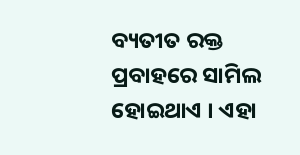ବ୍ୟତୀତ ରକ୍ତ ପ୍ରବାହରେ ସାମିଲ ହୋଇଥାଏ । ଏହା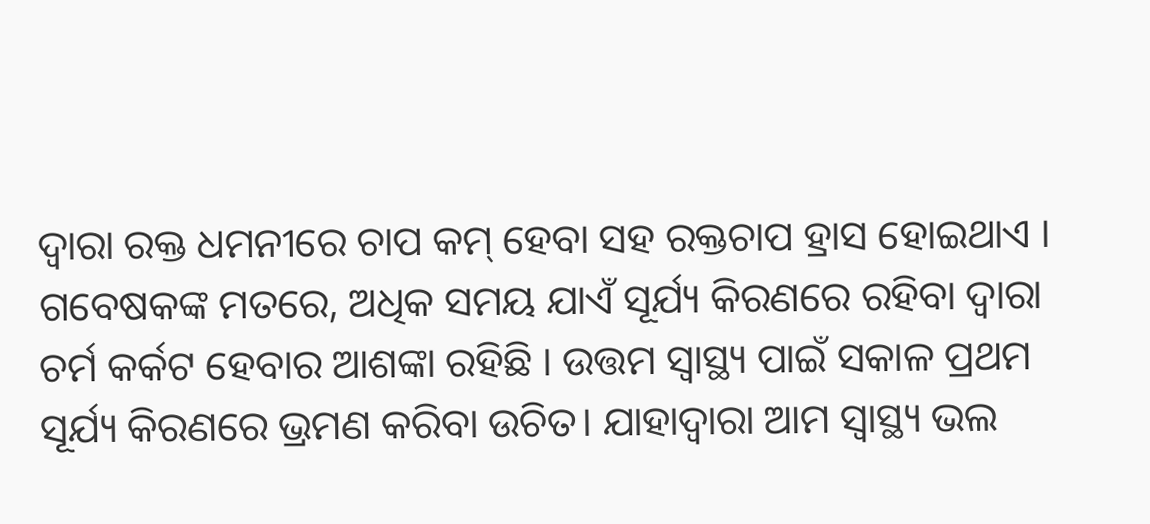ଦ୍ୱାରା ରକ୍ତ ଧମନୀରେ ଚାପ କମ୍ ହେବା ସହ ରକ୍ତଚାପ ହ୍ରାସ ହୋଇଥାଏ । ଗବେଷକଙ୍କ ମତରେ, ଅଧିକ ସମୟ ଯାଏଁ ସୂର୍ଯ୍ୟ କିରଣରେ ରହିବା ଦ୍ୱାରା ଚର୍ମ କର୍କଟ ହେବାର ଆଶଙ୍କା ରହିଛି । ଉତ୍ତମ ସ୍ୱାସ୍ଥ୍ୟ ପାଇଁ ସକାଳ ପ୍ରଥମ ସୂର୍ଯ୍ୟ କିରଣରେ ଭ୍ରମଣ କରିବା ଉଚିତ। ଯାହାଦ୍ୱାରା ଆମ ସ୍ୱାସ୍ଥ୍ୟ ଭଲ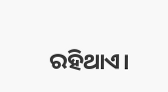ରହିଥାଏ।